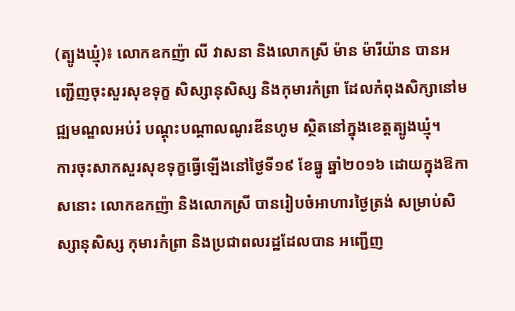(ត្បូងឃ្មុំ)៖ លោកឧកញ៉ា លី វាសនា និងលោកស្រី ម៉ាន ម៉ារីយ៉ាន បានអញ្ជើញចុះសួរសុខទុក្ខ សិស្សានុសិស្ស និងកុមារកំព្រា ដែលកំពុងសិក្សានៅមជ្ឍមណ្ឌលអប់រំ បណ្តុះបណ្តាលណូរឌីនហូម ស្ថិតនៅក្នុងខេត្តត្បូងឃ្មុំ។
ការចុះសាកសួរសុខទុក្ខធ្វើឡើងនៅថ្ងៃទី១៩ ខែធ្នូ ឆ្នាំ២០១៦ ដោយក្នុងឱកាសនោះ លោកឧកញ៉ា និងលោកស្រី បានរៀបចំអាហារថ្ងៃត្រង់ សម្រាប់សិស្សានុសិស្ស កុមារកំព្រា និងប្រជាពលរដ្ឋដែលបាន អញ្ជើញ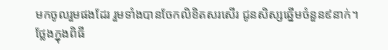មកចូលរួមផងដែរ រួមទាំងបានចែកលិខិតសរសើរ ជូនសិស្សឆ្នើមចំនួន៩នាក់។
ថ្លែងក្នុងពិធី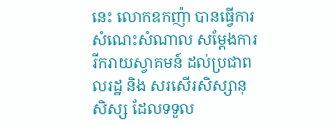នេះ លោកឧកញ៉ា បានធ្វើការសំណេះសំណាល សម្តែងការរីករាយស្វាគមន៍ ដល់ប្រជាពលរដ្ឋ និង សរសើរសិស្សានុសិស្ស ដែលទទួល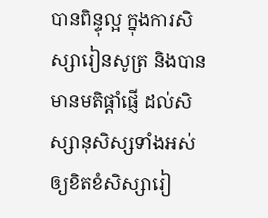បានពិន្ទុល្អ ក្នុងការសិស្សារៀនសូត្រ និងបានមានមតិផ្តាំផ្ញើ ដល់សិស្សានុសិស្សទាំងអស់ ឲ្យខិតខំសិស្សារៀ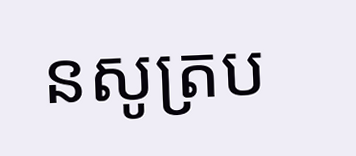នសូត្រប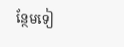ន្ថែមទៀ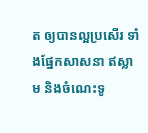ត ឲ្យបានល្អប្រសើរ ទាំងផ្នែកសាសនា ឥស្លាម និងចំណេះទូ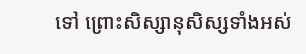ទៅ ព្រោះសិស្សានុសិស្សទាំងអស់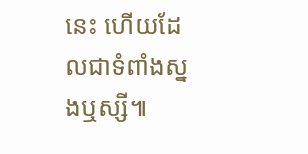នេះ ហើយដែលជាទំពាំងស្នងឬស្សី៕